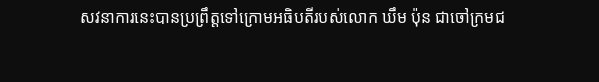សវនាការនេះបានប្រព្រឹត្តទៅក្រោមអធិបតីរបស់លោក ឃឹម ប៉ុន ជាចៅក្រមជ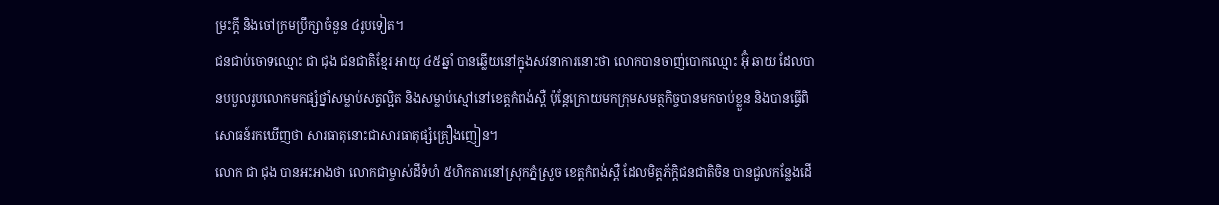ម្រះក្តី និងចៅក្រមប្រឹក្សាចំនួន ៤រូបទៀត។
ជនជាប់ចោទឈ្មោះ ជា ជុង ជនជាតិខ្មែរ អាយុ ៤៥ឆ្នាំ បានឆ្លើយនៅក្នុងសវនាការនោះថា លោកបានចាញ់បោកឈ្មោះ អ៊ុំ ឆាយ ដែលបានបបួលរូបលោកមកផ្សំថ្នាំសម្លាប់សត្វល្អិត និងសម្លាប់ស្មៅនៅខេត្តកំពង់ស្ពឺ ប៉ុន្តែក្រោយមកក្រុមសមត្ថកិច្ចបានមកចាប់ខ្លួន និងបានធ្វើពិសោធន៍រកឃើញថា សារធាតុនោះជាសារធាតុផ្សំគ្រឿងញៀន។
លោក ជា ជុង បានអះអាងថា លោកជាម្ចាស់ដីទំហំ ៥ហិកតារនៅស្រុកភ្នំស្រួច ខេត្តកំពង់ស្ពឺ ដែលមិត្តភ័ក្ដិជនជាតិចិន បានជួលកន្លែងដើ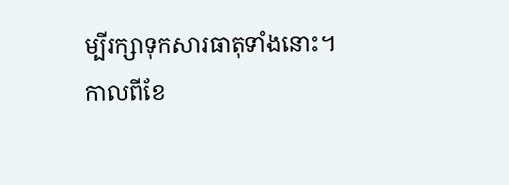ម្បីរក្សាទុកសារធាតុទាំងនោះ។
កាលពីខែ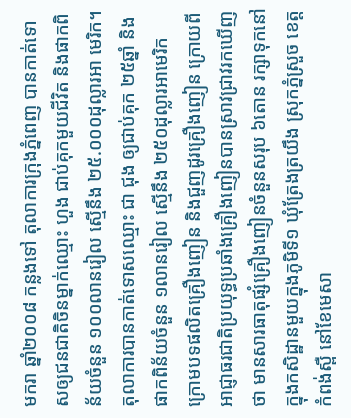មករា ឆ្នាំ២០០៨ កន្លងទៅ តុលាការក្រុងភ្នំពេញ បានកាត់ទោសឲ្យជនជាតិចិនម្នាក់ឈ្មោះ ហួង ជាប់គុកមួយជីវិត និងផាកពិន័យចំនួន ១០០លានរៀល ស្មើនឹង ២៥.០០០ដុល្លារអា មេរិក។ តុលាការបានកាត់ទោសឈ្មោះ ជា ជុង ឲ្យជាប់គុក ២៥ឆ្នាំ និងផាកពិន័យចំនួន ១លានរៀល ស្មើនឹង ២៥០ដុល្លារអាមេរិក ក្រោមបទផលិតគ្រឿងញៀន និងជួញដូរគ្រឿងញៀន ក្រោយពីអាជ្ញាធរជាតិប្រយុទ្ធប្រឆាំងគ្រឿងញៀនបានស្រាវជ្រាវរកឃើញថា មានសារធាតុផ្សំគ្រឿងញៀនចំនួនសរុប ៦តោន រក្សាទុកនៅក្នុងកសិដ្ឋានមួយក្នុងភូមិទី១ ឃុំត្រែងត្រយឹង ស្រុកភ្នំស្រួច ខេត្តកំពង់ស្ពឺ នៅខែមេសា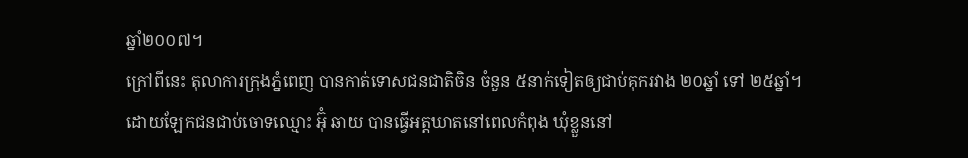ឆ្នាំ២០០៧។
ក្រៅពីនេះ តុលាការក្រុងភ្នំពេញ បានកាត់ទោសជនជាតិចិន ចំនួន ៥នាក់ទៀតឲ្យជាប់គុករវាង ២០ឆ្នាំ ទៅ ២៥ឆ្នាំ។ ដោយឡែកជនជាប់ចោទឈ្មោះ អ៊ុំ ឆាយ បានធ្វើអត្តឃាតនៅពេលកំពុង ឃុំខ្លួននៅ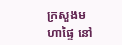ក្រសួងមហាផ្ទៃ នៅ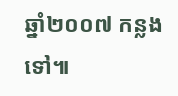ឆ្នាំ២០០៧ កន្លងទៅ៕